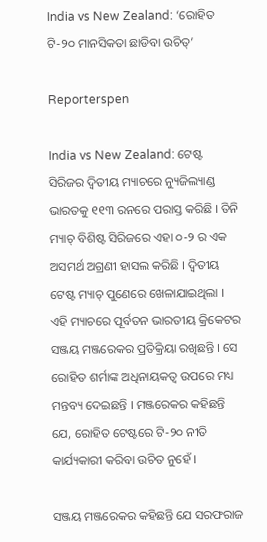India vs New Zealand: ‘ରୋହିତ ଟି-୨୦ ମାନସିକତା ଛାଡିବା ଉଚିତ୍‌’

Reporterspen

India vs New Zealand: ଟେଷ୍ଟ ସିରିଜର ଦ୍ୱିତୀୟ ମ୍ୟାଚରେ ନ୍ୟୁଜିଲ୍ୟାଣ୍ଡ ଭାରତକୁ ୧୧୩ ରନରେ ପରାସ୍ତ କରିଛି । ତିନି ମ୍ୟାଚ୍ ବିଶିଷ୍ଟ ସିରିଜରେ ଏହା ୦-୨ ର ଏକ ଅସମର୍ଥ ଅଗ୍ରଣୀ ହାସଲ କରିଛି । ଦ୍ୱିତୀୟ ଟେଷ୍ଟ ମ୍ୟାଚ୍ ପୁଣେରେ ଖେଳାଯାଇଥିଲା । ଏହି ମ୍ୟାଚରେ ପୂର୍ବତନ ଭାରତୀୟ କ୍ରିକେଟର ସଞ୍ଜୟ ମଞ୍ଜରେକର ପ୍ରତିକ୍ରିୟା ରଖିଛନ୍ତି । ସେ ରୋହିତ ଶର୍ମାଙ୍କ ଅଧିନାୟକତ୍ୱ ଉପରେ ମଧ୍ୟ ମନ୍ତବ୍ୟ ଦେଇଛନ୍ତି । ମଞ୍ଜରେକର କହିଛନ୍ତି ଯେ, ରୋହିତ ଟେଷ୍ଟରେ ଟି-୨୦ ନୀତି କାର୍ଯ୍ୟକାରୀ କରିବା ଉଚିତ ନୁହେଁ ।

ସଞ୍ଜୟ ମଞ୍ଜରେକର କହିଛନ୍ତି ଯେ ସରଫରାଜ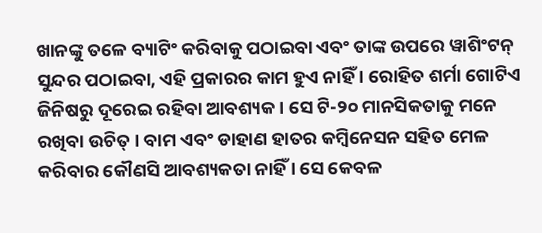ଖାନଙ୍କୁ ତଳେ ବ୍ୟାଟିଂ କରିବାକୁ ପଠାଇବା ଏବଂ ତାଙ୍କ ଉପରେ ୱାଶିଂଟନ୍ ସୁନ୍ଦର ପଠାଇବା, ଏହି ପ୍ରକାରର କାମ ହୁଏ ନାହିଁ । ରୋହିତ ଶର୍ମା ଗୋଟିଏ ଜିନିଷରୁ ଦୂରେଇ ରହିବା ଆବଶ୍ୟକ । ସେ ଟି-୨୦ ମାନସିକତାକୁ ମନେ ରଖିବା ଉଚିତ୍ । ବାମ ଏବଂ ଡାହାଣ ହାତର କମ୍ବିନେସନ ସହିତ ମେଳ କରିବାର କୌଣସି ଆବଶ୍ୟକତା ନାହିଁ । ସେ କେବଳ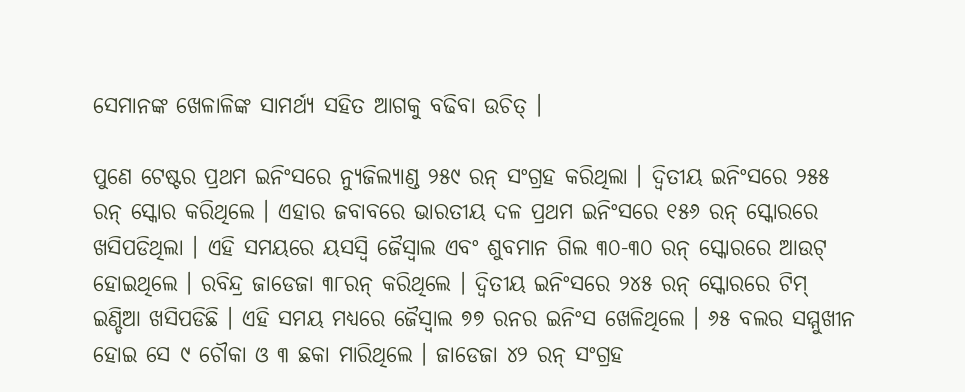ସେମାନଙ୍କ ଖେଳାଳିଙ୍କ ସାମର୍ଥ୍ୟ ସହିତ ଆଗକୁ ବଢିବା ଉଚିତ୍ ।

ପୁଣେ ଟେଷ୍ଟର ପ୍ରଥମ ଇନିଂସରେ ନ୍ୟୁଜିଲ୍ୟାଣ୍ଡ ୨୫୯ ରନ୍ ସଂଗ୍ରହ କରିଥିଲା । ଦ୍ୱିତୀୟ ଇନିଂସରେ ୨୫୫ ରନ୍ ସ୍କୋର କରିଥିଲେ । ଏହାର ଜବାବରେ ଭାରତୀୟ ଦଳ ପ୍ରଥମ ଇନିଂସରେ ୧୫୬ ରନ୍ ସ୍କୋରରେ ଖସିପଡିଥିଲା । ଏହି ସମୟରେ ୟସସ୍ୱି ଜୈସ୍ୱାଲ ଏବଂ ଶୁବମାନ ଗିଲ ୩୦-୩୦ ରନ୍ ସ୍କୋରରେ ଆଉଟ୍ ହୋଇଥିଲେ । ରବିନ୍ଦ୍ର ଜାଡେଜା ୩୮ରନ୍ କରିଥିଲେ । ଦ୍ୱିତୀୟ ଇନିଂସରେ ୨୪୫ ରନ୍ ସ୍କୋରରେ ଟିମ୍ ଇଣ୍ଡିଆ ଖସିପଡିଛି । ଏହି ସମୟ ମଧ୍ୟରେ ଜୈସ୍ୱାଲ ୭୭ ରନର ଇନିଂସ ଖେଳିଥିଲେ । ୬୫ ବଲର ସମ୍ମୁଖୀନ ହୋଇ ସେ ୯ ଚୌକା ଓ ୩ ଛକା ମାରିଥିଲେ । ଜାଡେଜା ୪୨ ରନ୍ ସଂଗ୍ରହ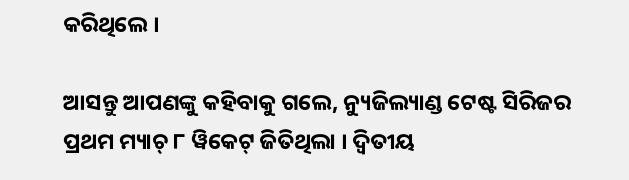କରିଥିଲେ ।

ଆସନ୍ତୁ ଆପଣଙ୍କୁ କହିବାକୁ ଗଲେ, ନ୍ୟୁଜିଲ୍ୟାଣ୍ଡ ଟେଷ୍ଟ ସିରିଜର ପ୍ରଥମ ମ୍ୟାଚ୍ ୮ ୱିକେଟ୍ ଜିତିଥିଲା । ଦ୍ୱିତୀୟ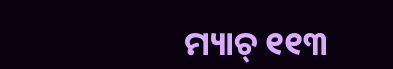ମ୍ୟାଚ୍ ୧୧୩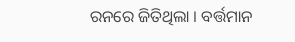ରନରେ ଜିତିଥିଲା । ବର୍ତ୍ତମାନ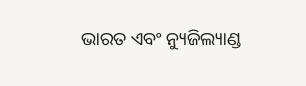ଭାରତ ଏବଂ ନ୍ୟୁଜିଲ୍ୟାଣ୍ଡ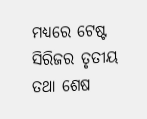ମଧ୍ୟରେ ଟେଷ୍ଟ ସିରିଜର ତୃତୀୟ ତଥା ଶେଷ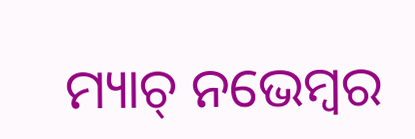ମ୍ୟାଚ୍ ନଭେମ୍ବର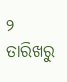୨ ତାରିଖରୁ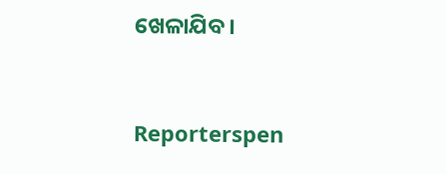ଖେଳାଯିବ ।


Reporterspen